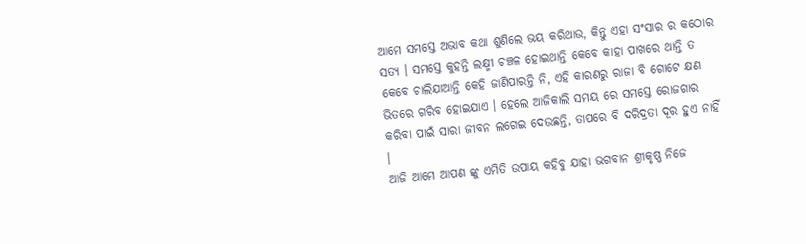ଆମେ ସମସ୍ତେ ଅଭାବ କଥା ଶୁଣିଲେ ଭୟ କରିଥାଉ, କିନ୍ତୁ ଏହା ସଂସାର ର କଠୋର ସତ୍ୟ । ସମସ୍ତେ କୁହନ୍ତି ଲକ୍ଷ୍ମୀ ଚଞ୍ଚଳ ହୋଇଥାନ୍ତି କେବେ କାହା ପାଖରେ ଥାନ୍ତି ତ କେବେ ଚାଲିଯାଆନ୍ତି କେହି ଜାଣିପାରନ୍ତି ନି, ଏହି କାରଣରୁ ରାଜା ବି ଗୋଟେ କ୍ଷଣ ଭିତରେ ଗରିବ ହୋଇଯାଏ । ହେଲେ ଆଜିକାଲି ସମୟ ରେ ସମସ୍ତେ ରୋଜଗାର କରିବା ପାଇଁ ସାରା ଜୀବନ ଲଗେଇ ଦେଉଛନ୍ତି, ତାପରେ ବି ଦରିଦ୍ରତା ଦୂର ହୁଏ ନାହିଁ ।
ଆଜି ଆମେ ଆପଣ ଙ୍କୁ ଏମିତି ଉପାୟ କହିବୁ ଯାହା ଭଗବାନ ଶ୍ରୀକୃଷ୍ଣ ନିଜେ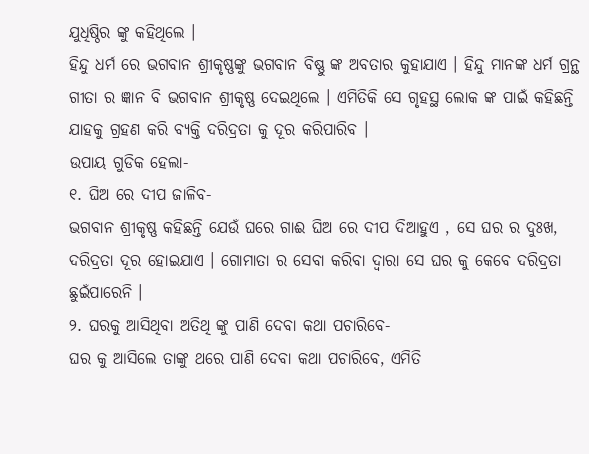ଯୁଧିଷ୍ଠିର ଙ୍କୁ କହିଥିଲେ ।
ହିନ୍ଦୁ ଧର୍ମ ରେ ଭଗବାନ ଶ୍ରୀକୃଷ୍ଣଙ୍କୁ ଭଗବାନ ବିଷ୍ଣୁ ଙ୍କ ଅବତାର କୁହାଯାଏ । ହିନ୍ଦୁ ମାନଙ୍କ ଧର୍ମ ଗ୍ରନ୍ଥ ଗୀତା ର ଜ୍ଞାନ ବି ଭଗବାନ ଶ୍ରୀକୃଷ୍ଣ ଦେଇଥିଲେ । ଏମିତିକି ସେ ଗୃହସ୍ଥ ଲୋକ ଙ୍କ ପାଇଁ କହିଛନ୍ତି ଯାହକୁ ଗ୍ରହଣ କରି ବ୍ୟକ୍ତି ଦରିଦ୍ରତା କୁ ଦୂର କରିପାରିବ ।
ଉପାୟ ଗୁଡିକ ହେଲା-
୧. ଘିଅ ରେ ଦୀପ ଜାଳିବ-
ଭଗବାନ ଶ୍ରୀକୃଷ୍ଣ କହିଛନ୍ତି ଯେଉଁ ଘରେ ଗାଈ ଘିଅ ରେ ଦୀପ ଦିଆହୁଏ , ସେ ଘର ର ଦୁଃଖ, ଦରିଦ୍ରତା ଦୂର ହୋଇଯାଏ । ଗୋମାତା ର ସେବା କରିବା ଦ୍ୱାରା ସେ ଘର କୁ କେବେ ଦରିଦ୍ରତା ଛୁଇଁପାରେନି ।
୨. ଘରକୁ ଆସିଥିବା ଅତିଥି ଙ୍କୁ ପାଣି ଦେବା କଥା ପଚାରିବେ-
ଘର କୁ ଆସିଲେ ତାଙ୍କୁ ଥରେ ପାଣି ଦେବା କଥା ପଚାରିବେ, ଏମିତି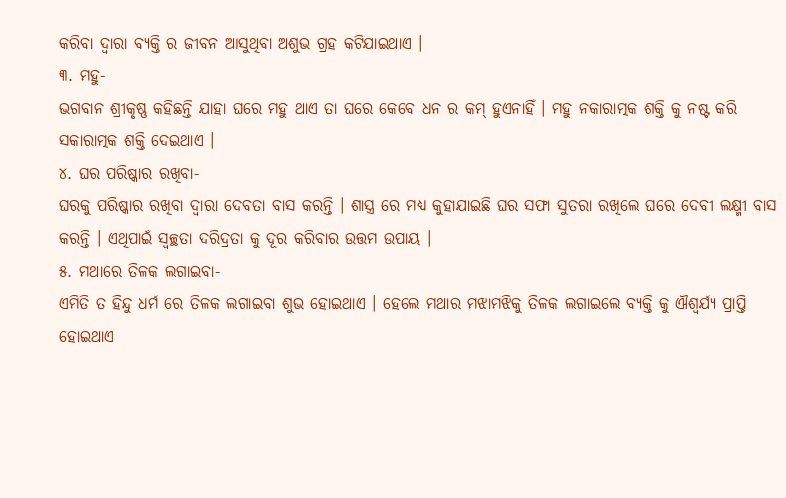କରିବା ଦ୍ୱାରା ବ୍ୟକ୍ତି ର ଜୀବନ ଆସୁଥିବା ଅଶୁଭ ଗ୍ରହ କଟିଯାଇଥାଏ ।
୩. ମହୁ-
ଭଗବାନ ଶ୍ରୀକୃଷ୍ଣ କହିଛନ୍ତି ଯାହା ଘରେ ମହୁ ଥାଏ ତା ଘରେ କେବେ ଧନ ର କମ୍ ହୁଏନାହିଁ । ମହୁ ନକାରାତ୍ମକ ଶକ୍ତି କୁ ନଷ୍ଟ କରି ସକାରାତ୍ମକ ଶକ୍ତି ଦେଇଥାଏ ।
୪. ଘର ପରିଷ୍କାର ରଖିବା-
ଘରକୁ ପରିଷ୍କାର ରଖିବା ଦ୍ଵାରା ଦେବତା ବାସ କରନ୍ତି । ଶାସ୍ତ୍ର ରେ ମଧ୍ୟ କୁହାଯାଇଛି ଘର ସଫା ସୁତରା ରଖିଲେ ଘରେ ଦେବୀ ଲକ୍ଷ୍ମୀ ବାସ କରନ୍ତି । ଏଥିପାଇଁ ସ୍ବଚ୍ଛତା ଦରିଦ୍ରତା କୁ ଦୂର କରିବାର ଉତ୍ତମ ଉପାୟ ।
୫. ମଥାରେ ତିଳକ ଲଗାଇବା-
ଏମିତି ତ ହିନ୍ଦୁ ଧର୍ମ ରେ ତିଳକ ଲଗାଇବା ଶୁଭ ହୋଇଥାଏ । ହେଲେ ମଥାର ମଝାମଝିକୁ ତିଳକ ଲଗାଇଲେ ବ୍ୟକ୍ତି କୁ ଐଶ୍ୱର୍ଯ୍ୟ ପ୍ରାପ୍ତି ହୋଇଥାଏ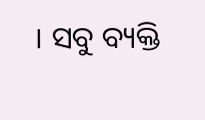। ସବୁ ବ୍ୟକ୍ତି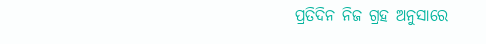ପ୍ରତିଦିନ ନିଜ ଗ୍ରହ ଅନୁସାରେ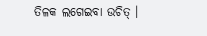ତିଳକ ଲଗେଇବା ଉଚିତ୍ ।